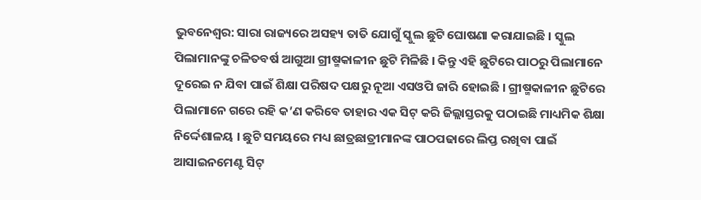ଭୁବନେଶ୍ୱର: ସାରା ରାଜ୍ୟରେ ଅସହ୍ୟ ତାତି ଯୋଗୁଁ ସ୍କୁଲ ଛୁଟି ଘୋଷଣା କରାଯାଇଛି । ସ୍କୁଲ ପିଲାମାନଙ୍କୁ ଚଳିତବର୍ଷ ଆଗୁଆ ଗ୍ରୀଷ୍ମକାଳୀନ ଛୁଟି ମିଳିଛି । କିନ୍ତୁ ଏହି ଛୁଟିରେ ପାଠରୁ ପିଲାମାନେ ଦୂରେଇ ନ ଯିବା ପାଇଁ ଶିକ୍ଷା ପରିଷଦ ପକ୍ଷରୁ ନୂଆ ଏସଓପି ଜାରି ହୋଇଛି । ଗ୍ରୀଷ୍ମକାଳୀନ ଛୁଟିରେ ପିଲାମାନେ ଗରେ ରହି କ’ଣ କରିବେ ତାହାର ଏକ ସିଟ୍ କରି ଜିଲ୍ଲାସ୍ତରକୁ ପଠାଇଛି ମାଧ୍ୟମିକ ଶିକ୍ଷା ନିର୍ଦ୍ଦେଶାଳୟ । ଛୁଟି ସମୟରେ ମଧ୍ୟ ଛାତ୍ରଛାତ୍ରୀମାନଙ୍କ ପାଠପଢାରେ ଲିପ୍ତ ରଖିବା ପାଇଁ ଆସାଇନମେଣ୍ଟ ସିଟ୍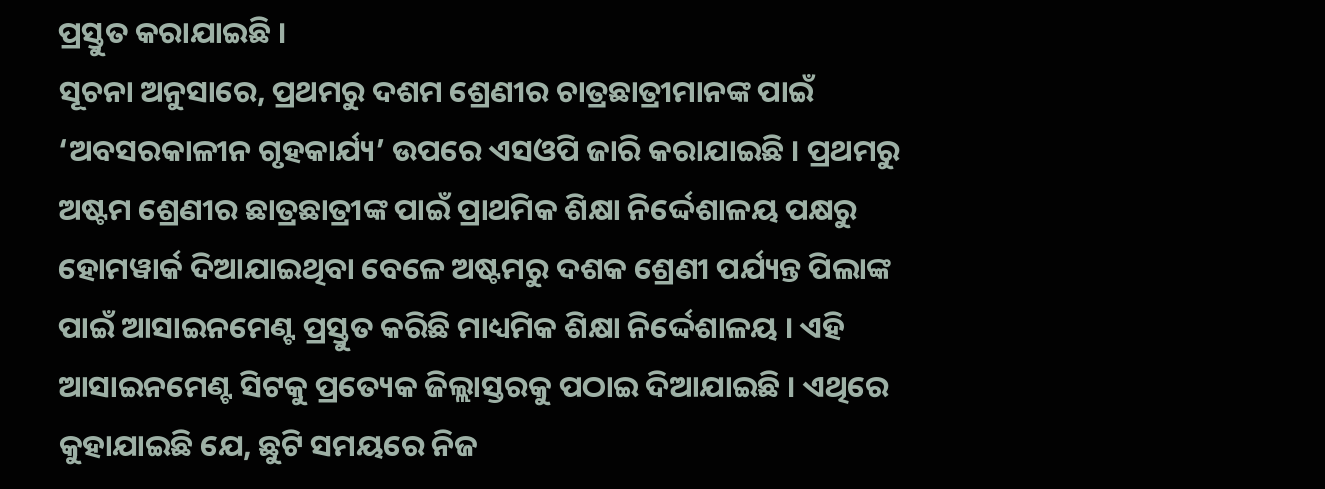ପ୍ରସ୍ତୁତ କରାଯାଇଛି ।
ସୂଚନା ଅନୁସାରେ, ପ୍ରଥମରୁ ଦଶମ ଶ୍ରେଣୀର ଚାତ୍ରଛାତ୍ରୀମାନଙ୍କ ପାଇଁ ‘ଅବସରକାଳୀନ ଗୃହକାର୍ଯ୍ୟ’ ଉପରେ ଏସଓପି ଜାରି କରାଯାଇଛି । ପ୍ରଥମରୁ ଅଷ୍ଟମ ଶ୍ରେଣୀର ଛାତ୍ରଛାତ୍ରୀଙ୍କ ପାଇଁ ପ୍ରାଥମିକ ଶିକ୍ଷା ନିର୍ଦ୍ଦେଶାଳୟ ପକ୍ଷରୁ ହୋମୱାର୍କ ଦିଆଯାଇଥିବା ବେଳେ ଅଷ୍ଟମରୁ ଦଶକ ଶ୍ରେଣୀ ପର୍ଯ୍ୟନ୍ତ ପିଲାଙ୍କ ପାଇଁ ଆସାଇନମେଣ୍ଟ ପ୍ରସ୍ତୁତ କରିଛି ମାଧ୍ୟମିକ ଶିକ୍ଷା ନିର୍ଦ୍ଦେଶାଳୟ । ଏହି ଆସାଇନମେଣ୍ଟ ସିଟକୁ ପ୍ରତ୍ୟେକ ଜିଲ୍ଲାସ୍ତରକୁ ପଠାଇ ଦିଆଯାଇଛି । ଏଥିରେ କୁହାଯାଇଛି ଯେ, ଛୁଟି ସମୟରେ ନିଜ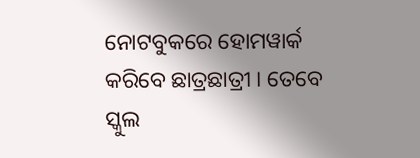ନୋଟବୁକରେ ହୋମୱାର୍କ କରିବେ ଛାତ୍ରଛାତ୍ରୀ । ତେବେ ସ୍କୁଲ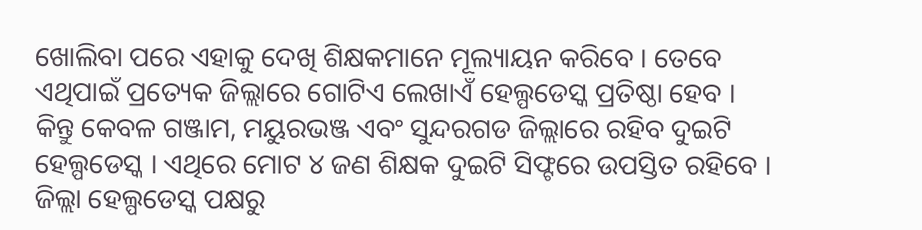ଖୋଲିବା ପରେ ଏହାକୁ ଦେଖି ଶିକ୍ଷକମାନେ ମୂଲ୍ୟାୟନ କରିବେ । ତେବେ ଏଥିପାଇଁ ପ୍ରତ୍ୟେକ ଜିଲ୍ଲାରେ ଗୋଟିଏ ଲେଖାଏଁ ହେଲ୍ପଡେସ୍କ ପ୍ରତିଷ୍ଠା ହେବ । କିନ୍ତୁ କେବଳ ଗଞ୍ଜାମ, ମୟୁରଭଞ୍ଜ ଏବଂ ସୁନ୍ଦରଗଡ ଜିଲ୍ଲାରେ ରହିବ ଦୁଇଟି ହେଲ୍ପଡେସ୍କ । ଏଥିରେ ମୋଟ ୪ ଜଣ ଶିକ୍ଷକ ଦୁଇଟି ସିଫ୍ଟରେ ଉପସ୍ତିତ ରହିବେ । ଜିଲ୍ଲା ହେଲ୍ପଡେସ୍କ ପକ୍ଷରୁ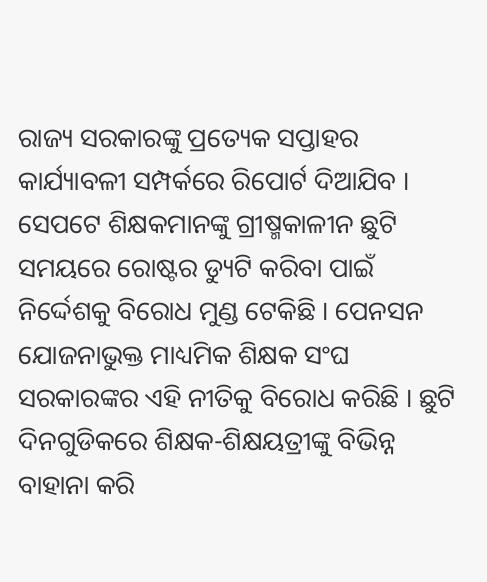ରାଜ୍ୟ ସରକାରଙ୍କୁ ପ୍ରତ୍ୟେକ ସପ୍ତାହର କାର୍ଯ୍ୟାବଳୀ ସମ୍ପର୍କରେ ରିପୋର୍ଟ ଦିଆଯିବ ।
ସେପଟେ ଶିକ୍ଷକମାନଙ୍କୁ ଗ୍ରୀଷ୍ମକାଳୀନ ଛୁଟି ସମୟରେ ରୋଷ୍ଟର ଡ୍ୟୁଟି କରିବା ପାଇଁ ନିର୍ଦ୍ଦେଶକୁ ବିରୋଧ ମୁଣ୍ଡ ଟେକିଛି । ପେନସନ ଯୋଜନାଭୁକ୍ତ ମାଧ୍ୟମିକ ଶିକ୍ଷକ ସଂଘ ସରକାରଙ୍କର ଏହି ନୀତିକୁ ବିରୋଧ କରିଛି । ଛୁଟି ଦିନଗୁଡିକରେ ଶିକ୍ଷକ-ଶିକ୍ଷୟତ୍ରୀଙ୍କୁ ବିଭିନ୍ନ ବାହାନା କରି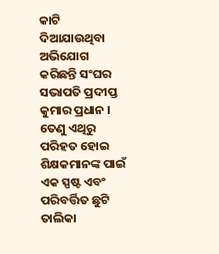କାଟି ଦିଆଯାଉଥିବା ଅଭିଯୋଗ କରିଛନ୍ତି ସଂଘର ସଭାପତି ପ୍ରଦୀପ୍ତ କୁମାର ପ୍ରଧାନ । ତେଣୁ ଏଥିରୁ ପରିହତ ହୋଇ ଶିକ୍ଷକମାନଙ୍କ ପାଇଁ ଏକ ସ୍ପଷ୍ଟ ଏବଂ ପରିବର୍ତ୍ତିତ ଛୁଟି ତାଲିକା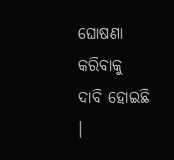ଘୋଷଣା କରିବାକୁ ଦାବି ହୋଇଛି ।